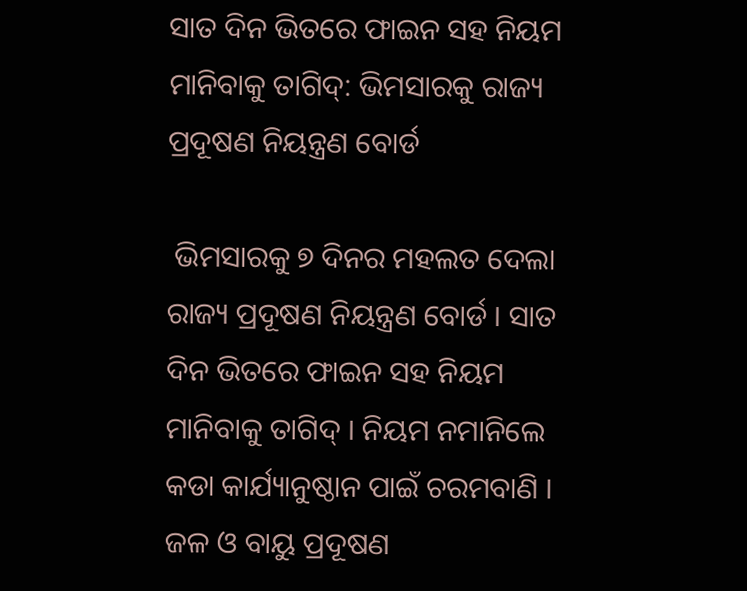ସାତ ଦିନ ଭିତରେ ଫାଇନ ସହ ନିୟମ ମାନିବାକୁ ତାଗିଦ୍: ଭିମସାରକୁ ରାଜ୍ୟ ପ୍ରଦୂଷଣ ନିୟନ୍ତ୍ରଣ ବୋର୍ଡ

 ଭିମସାରକୁ ୭ ଦିନର ମହଲତ ଦେଲା ରାଜ୍ୟ ପ୍ରଦୂଷଣ ନିୟନ୍ତ୍ରଣ ବୋର୍ଡ । ସାତ ଦିନ ଭିତରେ ଫାଇନ ସହ ନିୟମ ମାନିବାକୁ ତାଗିଦ୍ । ନିୟମ ନମାନିଲେ କଡା କାର୍ଯ୍ୟାନୁଷ୍ଠାନ ପାଇଁ ଚରମବାଣି । ଜଳ ଓ ବାୟୁ ପ୍ରଦୂଷଣ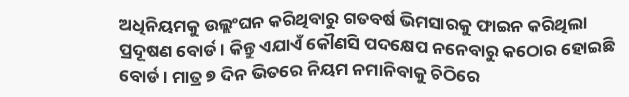ଅଧିନିୟମକୁ ଉଲ୍ଲଂଘନ କରିଥିବାରୁ ଗତବର୍ଷ ଭିମସାରକୁ ଫାଇନ କରିଥିଲା ପ୍ରଦୂଷଣ ବୋର୍ଡ । କିନ୍ତୁ ଏଯାଏଁ କୌଣସି ପଦକ୍ଷେପ ନନେବାରୁ କଠୋର ହୋଇଛି ବୋର୍ଡ । ମାତ୍ର ୭ ଦିନ ଭିତରେ ନିୟମ ନମାନିବାକୁ ଚିଠିରେ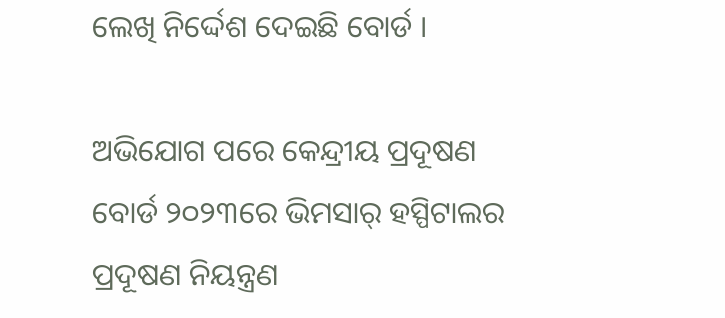ଲେଖି ନିର୍ଦ୍ଦେଶ ଦେଇଛି ବୋର୍ଡ ।

ଅଭିଯୋଗ ପରେ କେନ୍ଦ୍ରୀୟ ପ୍ରଦୂଷଣ ବୋର୍ଡ ୨୦୨୩ରେ ଭିମସାର୍‌ ହସ୍ପିଟାଲର ପ୍ରଦୂଷଣ ନିୟନ୍ତ୍ରଣ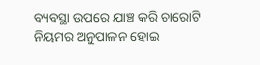ବ୍ୟବସ୍ଥା ଉପରେ ଯାଞ୍ଚ କରି ଚାରୋଟି ନିୟମର ଅନୁପାଳନ ହୋଇ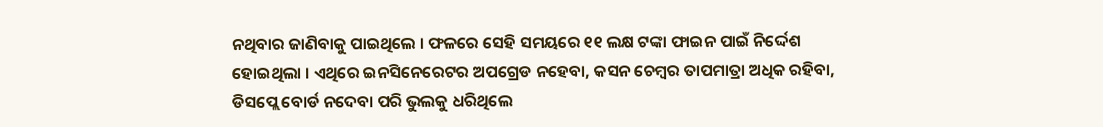ନଥିବାର ଜାଣିବାକୁ ପାଇଥିଲେ । ଫଳରେ ସେହି ସମୟରେ ୧୧ ଲକ୍ଷ ଟଙ୍କା ଫାଇନ ପାଇଁ ନିର୍ଦ୍ଦେଶ ହୋଇଥିଲା । ଏଥିରେ ଇନସିନେରେଟର ଅପଗ୍ରେଡ ନହେବା, କସନ ଚେମ୍ବର ତାପମାତ୍ରା ଅଧିକ ରହିବା, ଡିସପ୍ଲେ ବୋର୍ଡ ନଦେବା ପରି ଭୁଲକୁ ଧରିଥିଲେ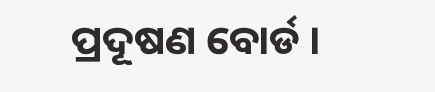ପ୍ରଦୂଷଣ ବୋର୍ଡ ।